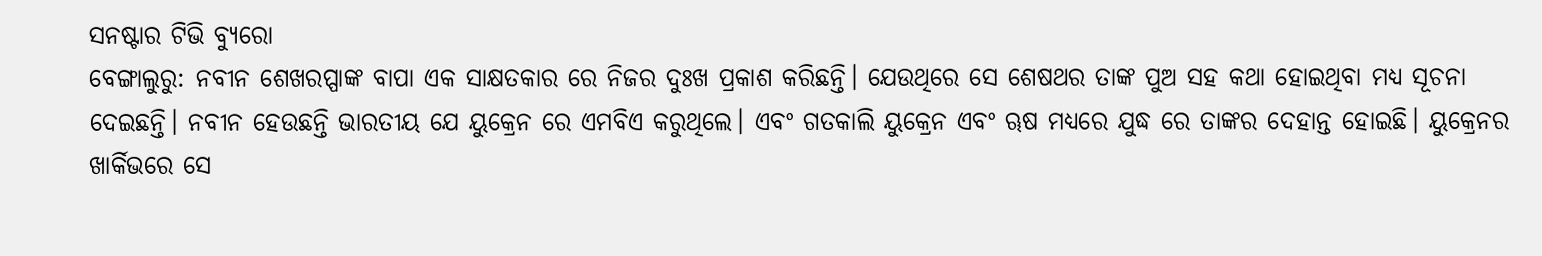ସନଷ୍ଟାର ଟିଭି ବ୍ୟୁରୋ
ବେଙ୍ଗାଲୁରୁ: ନବୀନ ଶେଖରପ୍ପାଙ୍କ ବାପା ଏକ ସାକ୍ଷତକାର ରେ ନିଜର ଦୁଃଖ ପ୍ରକାଶ କରିଛନ୍ତି। ଯେଉଥିରେ ସେ ଶେଷଥର ତାଙ୍କ ପୁଅ ସହ କଥା ହୋଇଥିବା ମଧ୍ୟ ସୂଚନା ଦେଇଛନ୍ତି। ନବୀନ ହେଉଛନ୍ତି ଭାରତୀୟ ଯେ ୟୁକ୍ରେନ ରେ ଏମବିଏ କରୁଥିଲେ। ଏବଂ ଗତକାଲି ୟୁକ୍ରେନ ଏବଂ ୠଷ ମଧ୍ୟରେ ଯୁଦ୍ଧ ରେ ତାଙ୍କର ଦେହାନ୍ତ ହୋଇଛି। ୟୁକ୍ରେନର ଖାର୍କିଭରେ ସେ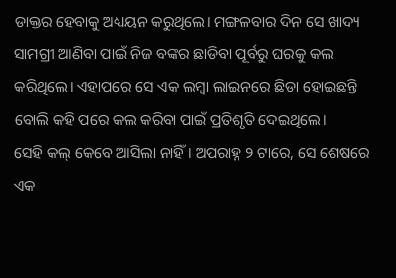ଡାକ୍ତର ହେବାକୁ ଅଧ୍ୟୟନ କରୁଥିଲେ। ମଙ୍ଗଳବାର ଦିନ ସେ ଖାଦ୍ୟ ସାମଗ୍ରୀ ଆଣିବା ପାଇଁ ନିଜ ବଙ୍କର ଛାଡିବା ପୂର୍ବରୁ ଘରକୁ କଲ କରିଥିଲେ। ଏହାପରେ ସେ ଏକ ଲମ୍ବା ଲାଇନରେ ଛିଡା ହୋଇଛନ୍ତି ବୋଲି କହି ପରେ କଲ କରିବା ପାଇଁ ପ୍ରତିଶୃତି ଦେଇଥିଲେ।
ସେହି କଲ୍ କେବେ ଆସିଲା ନାହିଁ । ଅପରାହ୍ନ ୨ ଟାରେ, ସେ ଶେଷରେ ଏକ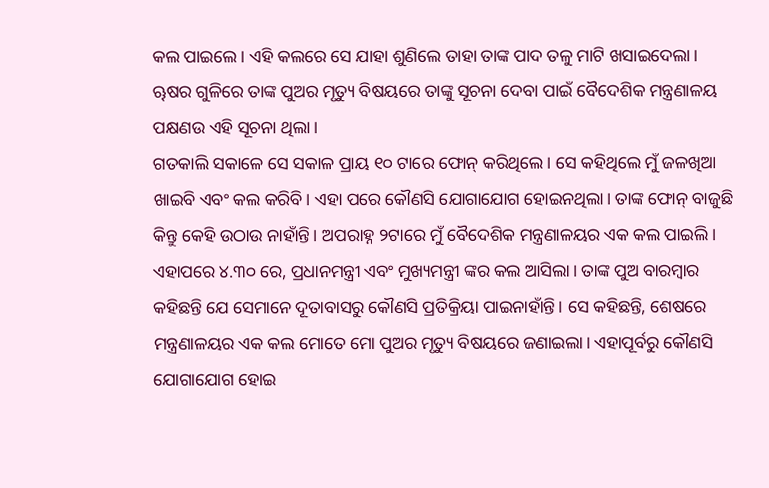କଲ ପାଇଲେ। ଏହି କଲରେ ସେ ଯାହା ଶୁଣିଲେ ତାହା ତାଙ୍କ ପାଦ ତଳୁ ମାଟି ଖସାଇଦେଲା। ୠଷର ଗୁଳିରେ ତାଙ୍କ ପୁଅର ମୃତ୍ୟୁ ବିଷୟରେ ତାଙ୍କୁ ସୂଚନା ଦେବା ପାଇଁ ବୈଦେଶିକ ମନ୍ତ୍ରଣାଳୟ ପକ୍ଷଣଉ ଏହି ସୂଚନା ଥିଲା।
ଗତକାଲି ସକାଳେ ସେ ସକାଳ ପ୍ରାୟ ୧୦ ଟାରେ ଫୋନ୍ କରିଥିଲେ। ସେ କହିଥିଲେ ମୁଁ ଜଳଖିଆ ଖାଇବି ଏବଂ କଲ କରିବି। ଏହା ପରେ କୌଣସି ଯୋଗାଯୋଗ ହୋଇନଥିଲା। ତାଙ୍କ ଫୋନ୍ ବାଜୁଛି କିନ୍ତୁ କେହି ଉଠାଉ ନାହାଁନ୍ତି। ଅପରାହ୍ନ ୨ଟାରେ ମୁଁ ବୈଦେଶିକ ମନ୍ତ୍ରଣାଳୟର ଏକ କଲ ପାଇଲି। ଏହାପରେ ୪.୩୦ ରେ, ପ୍ରଧାନମନ୍ତ୍ରୀ ଏବଂ ମୁଖ୍ୟମନ୍ତ୍ରୀ ଙ୍କର କଲ ଆସିଲା। ତାଙ୍କ ପୁଅ ବାରମ୍ବାର କହିଛନ୍ତି ଯେ ସେମାନେ ଦୂତାବାସରୁ କୌଣସି ପ୍ରତିକ୍ରିୟା ପାଇନାହାଁନ୍ତି। ସେ କହିଛନ୍ତି, ଶେଷରେ ମନ୍ତ୍ରଣାଳୟର ଏକ କଲ ମୋତେ ମୋ ପୁଅର ମୃତ୍ୟୁ ବିଷୟରେ ଜଣାଇଲା। ଏହାପୂର୍ବରୁ କୌଣସି ଯୋଗାଯୋଗ ହୋଇ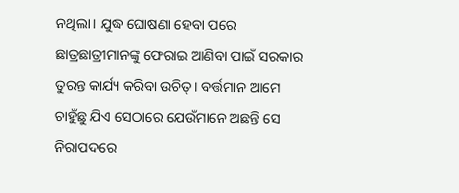ନଥିଲା। ଯୁଦ୍ଧ ଘୋଷଣା ହେବା ପରେ ଛାତ୍ରଛାତ୍ରୀମାନଙ୍କୁ ଫେରାଇ ଆଣିବା ପାଇଁ ସରକାର ତୁରନ୍ତ କାର୍ଯ୍ୟ କରିବା ଉଚିତ୍। ବର୍ତ୍ତମାନ ଆମେ ଚାହୁଁଛୁ ଯିଏ ସେଠାରେ ଯେଉଁମାନେ ଅଛନ୍ତି ସେ ନିରାପଦରେ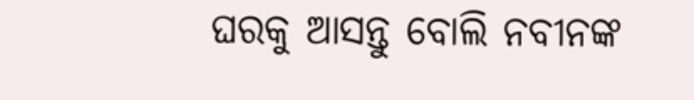ଘରକୁ ଆସନ୍ତୁ ବୋଲି ନବୀନଙ୍କ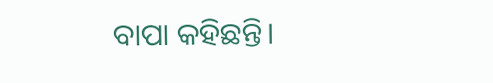ବାପା କହିଛନ୍ତି।